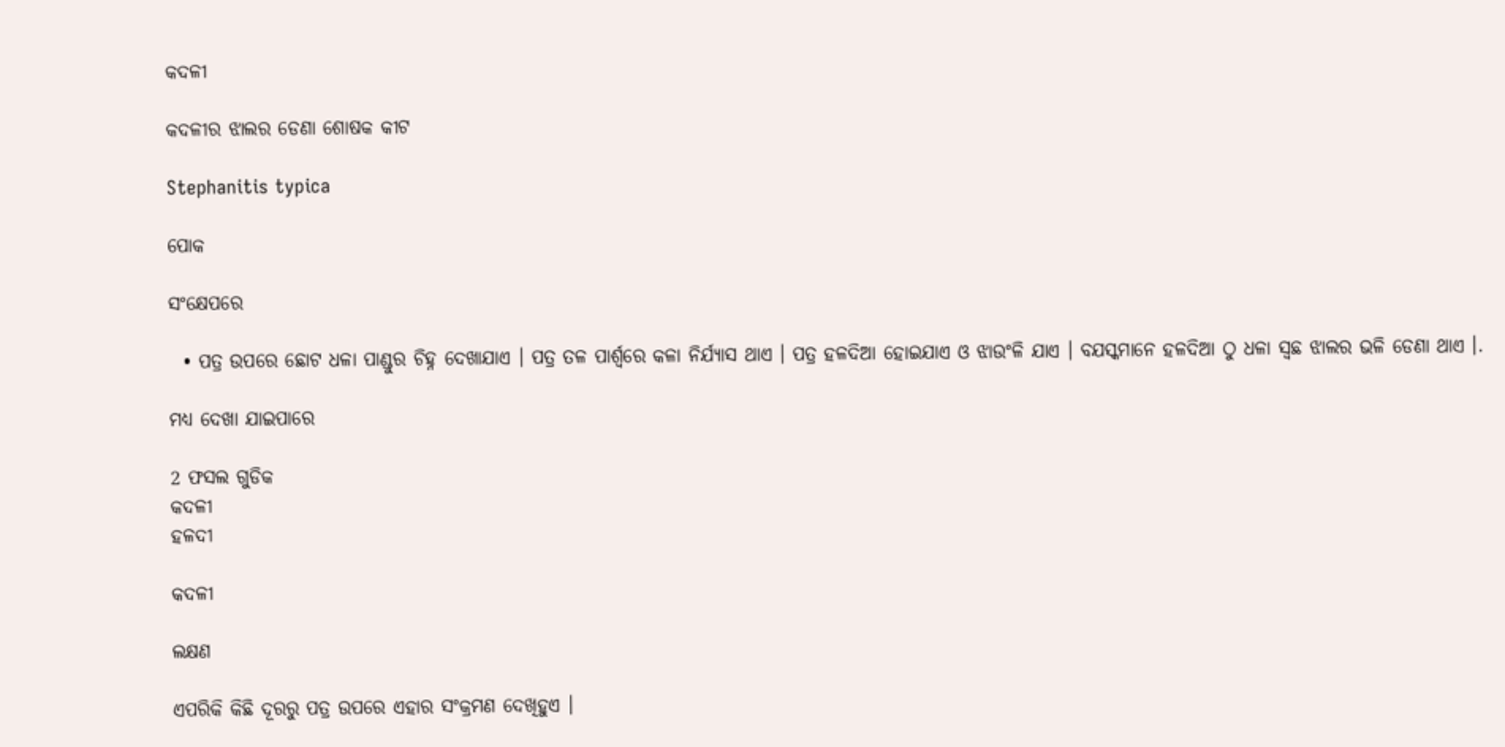କଦଳୀ

କଦଳୀର ଝାଲର ଡେଣା ଶୋଷକ କୀଟ

Stephanitis typica

ପୋକ

ସଂକ୍ଷେପରେ

  • ପତ୍ର ଉପରେ ଛୋଟ ଧଳା ପାଣ୍ଡୁର ଚିହ୍ନ ଦେଖାଯାଏ । ପତ୍ର ତଳ ପାର୍ଶ୍ଵରେ କଳା ନିର୍ଯ୍ୟାସ ଥାଏ । ପତ୍ର ହଳଦିଆ ହୋଇଯାଏ ଓ ଝାଉଂଳି ଯାଏ । ବଯସ୍କମାନେ ହଳଦିଆ ଠୁ ଧଳା ସ୍ଵଛ ଝାଲର ଭଳି ଡେଣା ଥାଏ ।.

ମଧ୍ୟ ଦେଖା ଯାଇପାରେ

2 ଫସଲ ଗୁଡିକ
କଦଳୀ
ହଳଦୀ

କଦଳୀ

ଲକ୍ଷଣ

ଏପରିକି କିଛି ଦୂରରୁ ପତ୍ର ଉପରେ ଏହାର ସଂକ୍ରମଣ ଦେଖିହୁଏ ।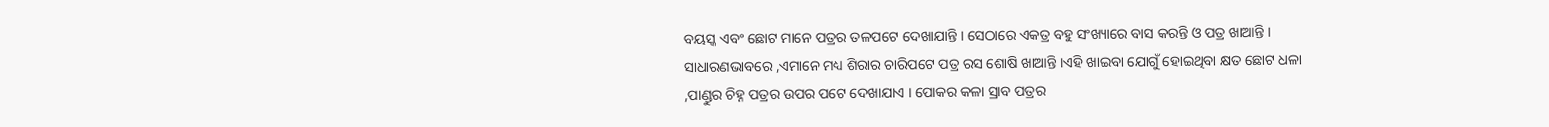ବୟସ୍କ ଏବଂ ଛୋଟ ମାନେ ପତ୍ରର ତଳପଟେ ଦେଖାଯାନ୍ତି । ସେଠାରେ ଏକତ୍ର ବହୁ ସଂଖ୍ୟାରେ ବାସ କରନ୍ତି ଓ ପତ୍ର ଖାଆନ୍ତି । ସାଧାରଣଭାବରେ ,ଏମାନେ ମଧ୍ୟ ଶିରାର ଚାରିପଟେ ପତ୍ର ରସ ଶୋଷି ଖାଆନ୍ତି ।ଏହି ଖାଇବା ଯୋଗୁଁ ହୋଇଥିବା କ୍ଷତ ଛୋଟ ଧଳା ,ପାଣ୍ଡୁର ଚିହ୍ନ ପତ୍ରର ଉପର ପଟେ ଦେଖାଯାଏ । ପୋକର କଳା ସ୍ରାବ ପତ୍ରର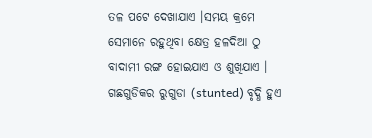ତଳ ପଟେ ଦେଖାଯାଏ ।ସମୟ କ୍ରମେ ସେମାନେ ରହୁଥିବା କ୍ଷେତ୍ର ହଳଦିଆ ଠୁ ବାଦାମୀ ରଙ୍ଗ ହୋଇଯାଏ ଓ ଶୁଖିଯାଏ । ଗଛଗୁଡିକର ରୁଗୁଡା (stunted) ବୃଦ୍ଧି ହୁଏ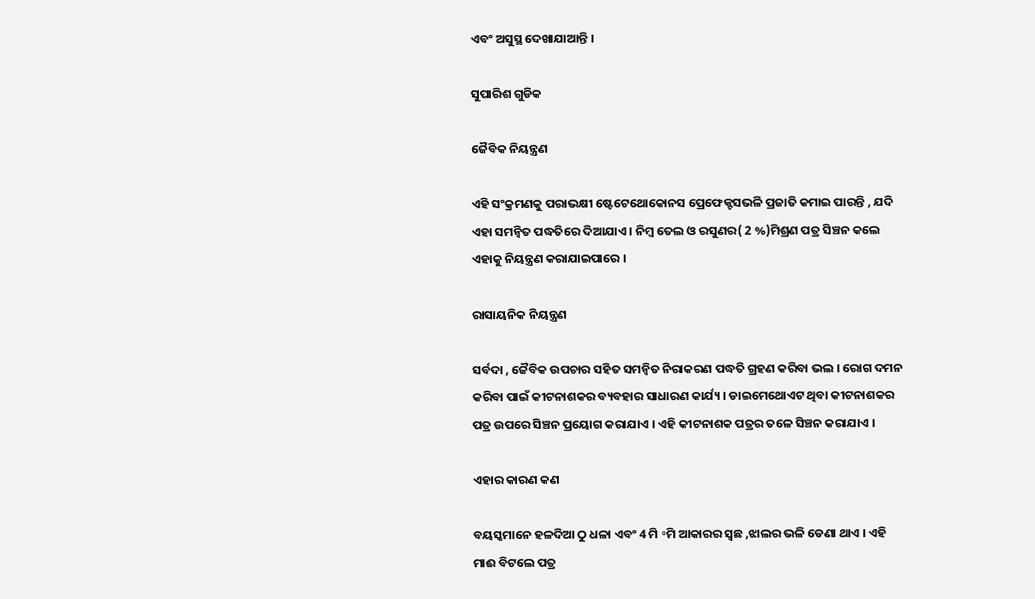ଏବଂ ଅସୁସ୍ଥ ଦେଖାଯାଆନ୍ତି ।

ସୁପାରିଶ ଗୁଡିକ

ଜୈବିକ ନିୟନ୍ତ୍ରଣ

ଏହି ସଂକ୍ରମଣକୁ ପରାଭକ୍ଷୀ ଷ୍ଟେଟେଥୋକୋନସ ପ୍ରେଫେକ୍ଟସଭଳି ପ୍ରଜାତି କମାଇ ପାରନ୍ତି , ଯଦି ଏହା ସମନ୍ଵିତ ପଦ୍ଧତିରେ ଦିଆଯାଏ । ନିମ୍ବ ତେଲ ଓ ରସୁଣର( 2 %)ମିଶ୍ରଣ ପତ୍ର ସିଞ୍ଚନ କଲେ ଏହାକୁ ନିୟନ୍ତ୍ରଣ କରାଯାଇପାରେ ।

ରାସାୟନିକ ନିୟନ୍ତ୍ରଣ

ସର୍ବଦା , ଜୈବିକ ଉପଚାର ସହିତ ସମନ୍ଵିତ ନିରାକରଣ ପଦ୍ଧତି ଗ୍ରହଣ କରିବା ଭଲ । ରୋଗ ଦମନ କରିବା ପାଇଁ କୀଟନାଶକର ବ୍ୟବହାର ସାଧାରଣ କାର୍ଯ୍ୟ । ଡାଇମେଥୋଏଟ ଥିବା କୀଟନାଶକର ପତ୍ର ଉପରେ ସିଞ୍ଚନ ପ୍ରୟୋଗ କରାଯାଏ । ଏହି କୀଟନାଶକ ପତ୍ରର ତଳେ ସିଞ୍ଚନ କରାଯାଏ ।

ଏହାର କାରଣ କଣ

ବୟସ୍କମାନେ ହଳଦିଆ ଠୁ ଧଳା ଏବଂ 4 ମି ॰ମି ଆକାରର ସ୍ଵଛ ,ଝାଲର ଭଳି ଡେଣା ଥାଏ । ଏହି ମାଈ ବିଟଲେ ପତ୍ର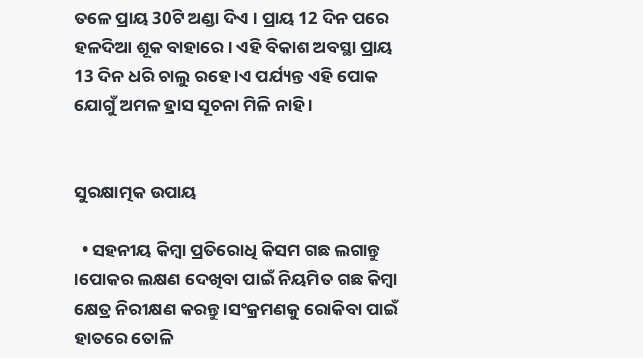ତଳେ ପ୍ରାୟ 30ଟି ଅଣ୍ଡା ଦିଏ । ପ୍ରାୟ 12 ଦିନ ପରେ ହଳଦିଆ ଶୂକ ବାହାରେ । ଏହି ବିକାଶ ଅବସ୍ଥା ପ୍ରାୟ 13 ଦିନ ଧରି ଚାଲୁ ରହେ ।ଏ ପର୍ଯ୍ୟନ୍ତ ଏହି ପୋକ ଯୋଗୁଁ ଅମଳ ହ୍ରାସ ସୂଚନା ମିଳି ନାହି ।


ସୁରକ୍ଷାତ୍ମକ ଉପାୟ

  • ସହନୀୟ କିମ୍ବା ପ୍ରତିରୋଧି କିସମ ଗଛ ଲଗାନ୍ତୁ ।ପୋକର ଲକ୍ଷଣ ଦେଖିବା ପାଇଁ ନିୟମିତ ଗଛ କିମ୍ବା କ୍ଷେତ୍ର ନିରୀକ୍ଷଣ କରନ୍ତୁ ।ସଂକ୍ରମଣକୁ ରୋକିବା ପାଇଁ ହାତରେ ତୋଳି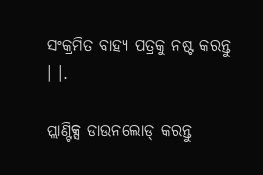ସଂକ୍ରମିତ ବାହ୍ୟ ପତ୍ରକୁ ନଷ୍ଟ କରନ୍ତୁ । ।.

ପ୍ଲାଣ୍ଟିକ୍ସ ଡାଉନଲୋଡ୍ କରନ୍ତୁ